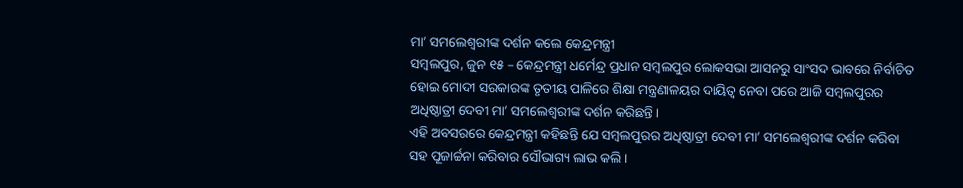ମା’ ସମଲେଶ୍ୱରୀଙ୍କ ଦର୍ଶନ କଲେ କେନ୍ଦ୍ରମନ୍ତ୍ରୀ
ସମ୍ବଲପୁର, ଜୁନ ୧୫ – କେନ୍ଦ୍ରମନ୍ତ୍ରୀ ଧର୍ମେନ୍ଦ୍ର ପ୍ରଧାନ ସମ୍ବଲପୁର ଲୋକସଭା ଆସନରୁ ସାଂସଦ ଭାବରେ ନିର୍ବାଚିତ ହୋଇ ମୋଦୀ ସରକାରଙ୍କ ତୃତୀୟ ପାଳିରେ ଶିକ୍ଷା ମନ୍ତ୍ରଣାଳୟର ଦାୟିତ୍ୱ ନେବା ପରେ ଆଜି ସମ୍ବଲପୁରର ଅଧିଷ୍ଠାତ୍ରୀ ଦେବୀ ମା’ ସମଲେଶ୍ୱରୀଙ୍କ ଦର୍ଶନ କରିଛନ୍ତି ।
ଏହି ଅବସରରେ କେନ୍ଦ୍ରମନ୍ତ୍ରୀ କହିଛନ୍ତି ଯେ ସମ୍ବଲପୁରର ଅଧିଷ୍ଠାତ୍ରୀ ଦେବୀ ମା’ ସମଲେଶ୍ୱରୀଙ୍କ ଦର୍ଶନ କରିବା ସହ ପୂଜାର୍ଚ୍ଚନା କରିବାର ସୌଭାଗ୍ୟ ଲାଭ କଲି ।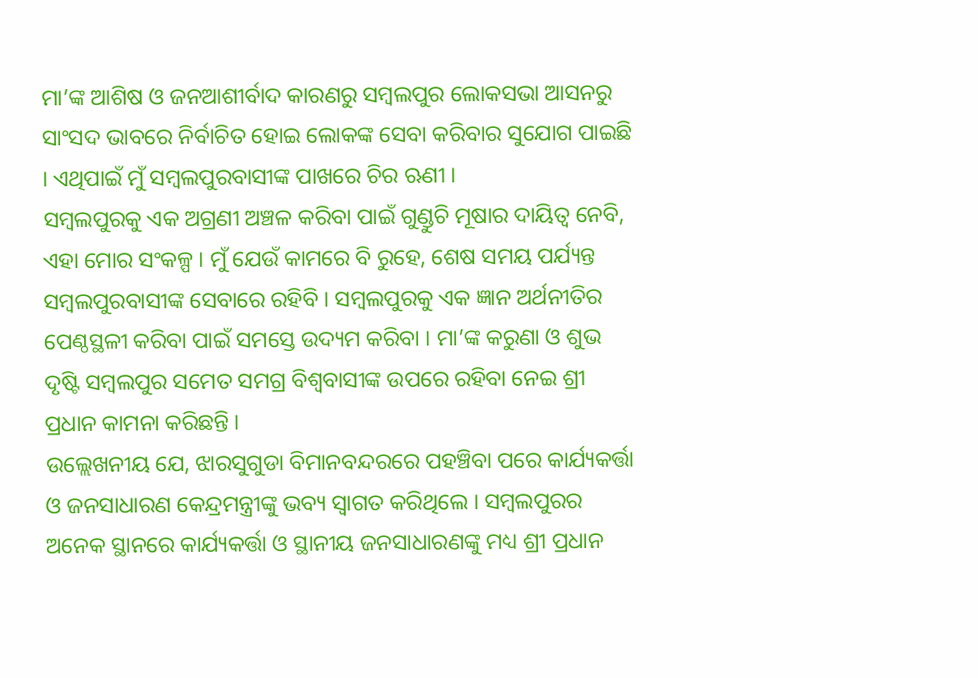ମା’ଙ୍କ ଆଶିଷ ଓ ଜନଆଶୀର୍ବାଦ କାରଣରୁ ସମ୍ବଲପୁର ଲୋକସଭା ଆସନରୁ ସାଂସଦ ଭାବରେ ନିର୍ବାଚିତ ହୋଇ ଲୋକଙ୍କ ସେବା କରିବାର ସୁଯୋଗ ପାଇଛି । ଏଥିପାଇଁ ମୁଁ ସମ୍ବଲପୁରବାସୀଙ୍କ ପାଖରେ ଚିର ଋଣୀ ।
ସମ୍ବଲପୁରକୁ ଏକ ଅଗ୍ରଣୀ ଅଞ୍ଚଳ କରିବା ପାଇଁ ଗୁଣ୍ଡୁଚି ମୂଷାର ଦାୟିତ୍ୱ ନେବି, ଏହା ମୋର ସଂକଳ୍ପ । ମୁଁ ଯେଉଁ କାମରେ ବି ରୁହେ, ଶେଷ ସମୟ ପର୍ଯ୍ୟନ୍ତ ସମ୍ବଲପୁରବାସୀଙ୍କ ସେବାରେ ରହିବି । ସମ୍ବଲପୁରକୁ ଏକ ଜ୍ଞାନ ଅର୍ଥନୀତିର ପେଣ୍ଠସ୍ଥଳୀ କରିବା ପାଇଁ ସମସ୍ତେ ଉଦ୍ୟମ କରିବା । ମା’ଙ୍କ କରୁଣା ଓ ଶୁଭ ଦୃଷ୍ଟି ସମ୍ବଲପୁର ସମେତ ସମଗ୍ର ବିଶ୍ୱବାସୀଙ୍କ ଉପରେ ରହିବା ନେଇ ଶ୍ରୀ ପ୍ରଧାନ କାମନା କରିଛନ୍ତି ।
ଉଲ୍ଲେଖନୀୟ ଯେ, ଝାରସୁଗୁଡା ବିମାନବନ୍ଦରରେ ପହଞ୍ଚିବା ପରେ କାର୍ଯ୍ୟକର୍ତ୍ତା ଓ ଜନସାଧାରଣ କେନ୍ଦ୍ରମନ୍ତ୍ରୀଙ୍କୁ ଭବ୍ୟ ସ୍ୱାଗତ କରିଥିଲେ । ସମ୍ବଲପୁରର ଅନେକ ସ୍ଥାନରେ କାର୍ଯ୍ୟକର୍ତ୍ତା ଓ ସ୍ଥାନୀୟ ଜନସାଧାରଣଙ୍କୁ ମଧ୍ୟ ଶ୍ରୀ ପ୍ରଧାନ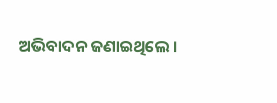ଅଭିବାଦନ ଜଣାଇଥିଲେ ।